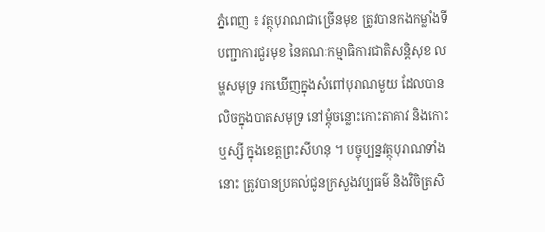ភ្នំពេញ ៖ វត្ថុបុរាណជាច្រើនមុខ ត្រូវបានកងកម្លាំងទីបញ្ជាការជួរមុខ នៃគណៈកម្មាធិការជាតិសន្តិសុខ លម្ហសមុទ្រ រកឃើញក្នុងសំពៅបុរាណមួយ ដែលបានលិចក្នុងបាតសមុទ្រ នៅម្តុំចន្លោះកោះតាគាវ និងកោះឬស្សី ក្នុងខេត្តព្រះសីហនុ ។ បច្ចុប្បន្នវត្ថុបុរាណទាំងនោះ ត្រូវបានប្រគល់ជូនក្រសួងវប្បធម៌ និងវិចិត្រសិ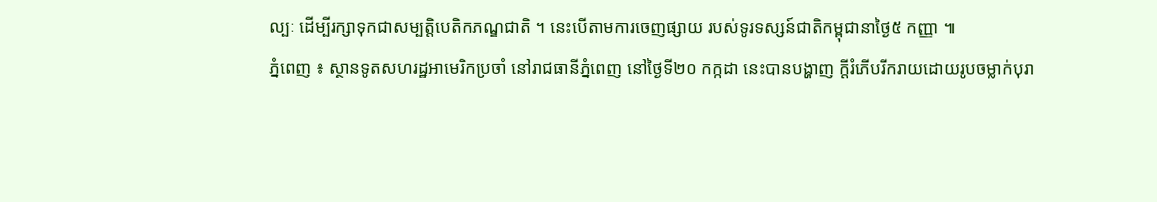ល្បៈ ដើម្បីរក្សាទុកជាសម្បត្តិបេតិកភណ្ឌជាតិ ។ នេះបើតាមការចេញផ្សាយ របស់ទូរទស្សន៍ជាតិកម្ពុជានាថ្ងៃ៥ កញ្ញា ៕
ភ្នំពេញ ៖ ស្ថានទូតសហរដ្ឋអាមេរិកប្រចាំ នៅរាជធានីភ្នំពេញ នៅថ្ងៃទី២០ កក្កដា នេះបានបង្ហាញ ក្តីរំភើបរីករាយដោយរូបចម្លាក់បុរា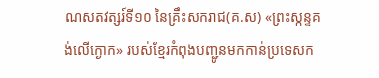ណសតវត្សរ៍ទី១០ នៃគ្រឹះសករាជ(គ.ស) «ព្រះស្កន្ទគង់លើក្ងោក» របស់ខ្មែរកំពុងបញ្ជូនមកកាន់ប្រទេសក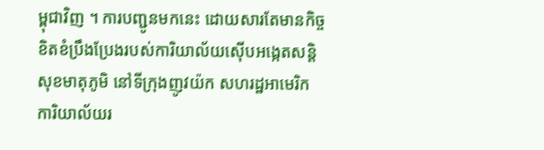ម្ពុជាវិញ ។ ការបញ្ជូនមកនេះ ដោយសារតែមានកិច្ចខិតខំប្រឹងប្រែងរបស់ការិយាល័យស៊ើបអង្កេតសន្តិសុខមាតុភូមិ នៅទីក្រុងញូវយ៉ក សហរដ្ឋអាមេរិក ការិយាល័យរ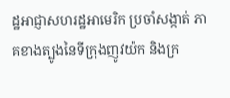ដ្ឋអាជ្ញាសហរដ្ឋអាមេរិក ប្រចាំសង្កាត់ ភាគខាងត្បូងនៃទីក្រុងញូវយ៉ក និងក្រ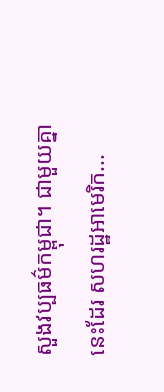សួងវប្បធម៌កម្ពុជា។ ជាមួយគ្នានេះដែរ សហរដ្ឋអាមេរិក...